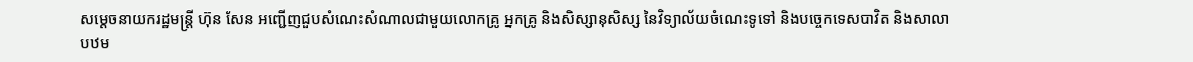សម្តេចនាយករដ្ឋមន្រ្តី ហ៊ុន សែន អញ្ជើញជួបសំណេះសំណាលជាមួយលោកគ្រូ អ្នកគ្រូ និងសិស្សានុសិស្ស នៃវិទ្យាល័យចំណេះទូទៅ និងបច្ចេកទេសបាវិត និងសាលាបឋម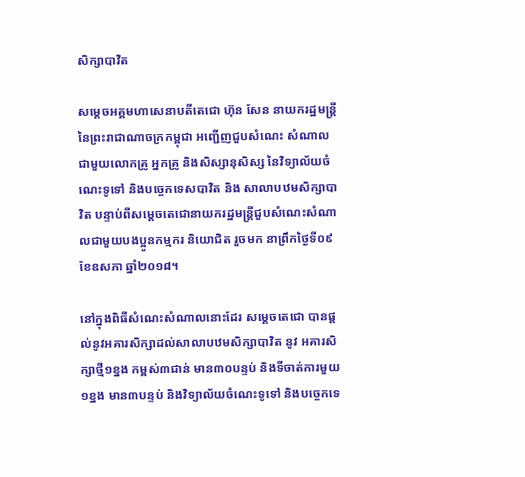សិក្សាបាវិត

សម្តេចអគ្គមហាសេនាបតីតេជោ ហ៊ុន សែន នាយករដ្ឋមន្រ្តី នៃព្រះរាជាណាចក្រកម្ពុជា អញ្ជើញជួបសំណេះ សំណាលជាមួយលោកគ្រូ អ្នកគ្រូ និងសិស្សានុសិស្ស នៃវិទ្យាល័យចំណេះទូទៅ និងបច្ចេកទេសបាវិត និង សាលាបឋមសិក្សាបាវិត បន្ទាប់ពីសម្តេចតេជោនាយករដ្ឋមន្រ្តីជួបសំណេះសំណាលជាមួយបងប្អូនកម្មករ និយោជិត រួចមក នាព្រឹកថ្ងៃទី០៩ ខែឧសភា ឆ្នាំ២០១៨។

នៅក្នុងពិធីសំណេះសំណាលនោះដែរ សម្តេចតេជោ បានផ្តល់នូវអគារសិក្សាដល់សាលាបឋមសិក្សាបាវិត នូវ អគារសិក្សាថ្មី១ខ្នង កម្ពស់៣ជាន់ មាន៣០បន្ទប់ និងទីចាត់ការមួយ១ខ្នង មាន៣បន្ទប់ និងវិទ្យាល័យចំណេះទូទៅ និងបច្ចេកទេ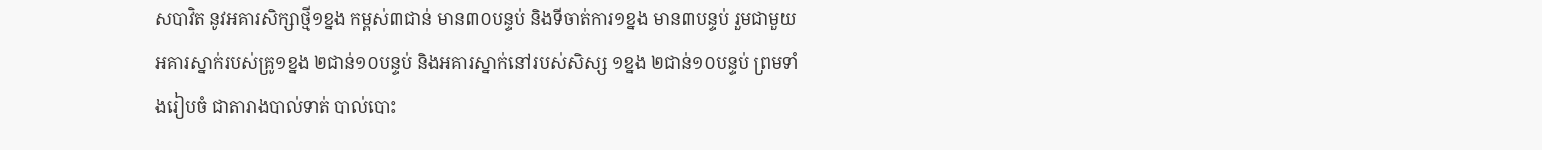សបាវិត នូវអគារសិក្សាថ្មី១ខ្នង កម្ពស់៣ជាន់ មាន៣០បន្ទប់ និងទីចាត់ការ១ខ្នង មាន៣បន្ទប់ រួមជាមួយ អគារស្នាក់របស់គ្រូ១ខ្នង ២ជាន់១០បន្ទប់ និងអគារស្នាក់នៅរបស់សិស្ស ១ខ្នង ២ជាន់១០បន្ទប់ ព្រមទាំងរៀបចំ ជាតារាងបាល់ទាត់ បាល់បោះ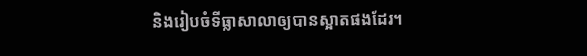និងរៀបចំទីធ្លាសាលាឲ្យបានស្អាតផងដែរ។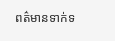ពត៌មានទាក់ទ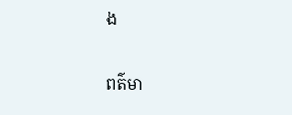ង

ពត៌មា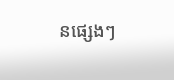នផ្សេងៗ